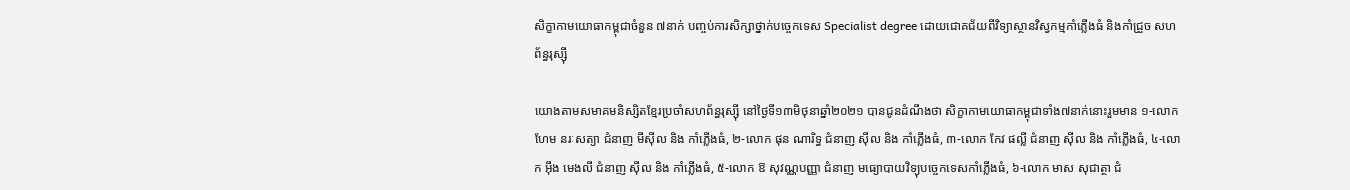សិក្ខាកាមយោធាកម្ពុជាចំនួន ៧នាក់ បញ្ចប់ការសិក្សាថ្នាក់បច្ចេកទេស Specialist degree ដោយជោគជ័យពីវិទ្យាស្ថានវិស្វកម្មកាំភ្លើងធំ និងកាំជ្រួច សហព័ន្ធរុស្ស៊ី

យោងតាមសមាគមនិស្សិតខ្មែរប្រចាំសហព័ន្ធរុស្ស៊ី នៅថ្ងៃទី១៣មិថុនាឆ្នាំ២០២១ បានជូនដំណឹងថា សិក្ខាកាមយោធាកម្ពុជាទាំង៧នាក់នោះរួមមាន ១-លោក ហែម នរៈសត្យា ជំនាញ មីស៊ីល និង កាំភ្លើងធំ, ២-លោក ផុន ណារិទ្ធ ជំនាញ ស៊ីល និង កាំភ្លើងធំ, ៣-លោក កែវ ផល្លី ជំនាញ ស៊ីល និង កាំភ្លើងធំ, ៤-លោក អ៊ឹង មេងលី ជំនាញ ស៊ីល និង កាំភ្លើងធំ, ៥-លោក ឱ សុវណ្ណបញ្ញា ជំនាញ មធ្យោបាយវិទ្យុបច្ចេកទេសកាំភ្លើងធំ, ៦-លោក មាស សុជាត្ថា ជំ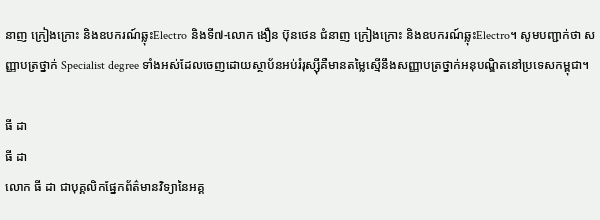នាញ ក្រៀងក្រោះ និងឧបករណ៍ឆ្លុះElectro និងទី៧-លោក ងឿន ប៊ុនថេន ជំនាញ ក្រៀងក្រោះ និងឧបករណ៍ឆ្លុះElectro។ សូមបញ្ជាក់ថា សញ្ញាបត្រថ្នាក់ Specialist degree ទាំងអស់ដែលចេញដោយស្ថាប័នអប់រំរុស្ស៊ីគឺមានតម្លៃស្មើនឹងសញ្ញាបត្រថ្នាក់អនុបណ្ឌិតនៅប្រទេសកម្ពុជា។

ធី ដា
ធី ដា
លោក ធី ដា ជាបុគ្គលិកផ្នែកព័ត៌មានវិទ្យានៃអគ្គ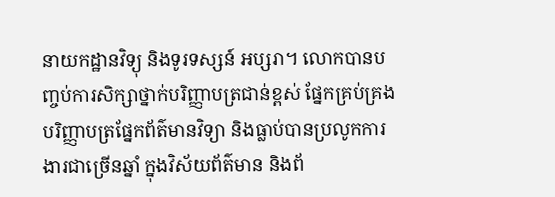នាយកដ្ឋានវិទ្យុ និងទូរទស្សន៍ អប្សរា។ លោកបានបញ្ចប់ការសិក្សាថ្នាក់បរិញ្ញាបត្រជាន់ខ្ពស់ ផ្នែកគ្រប់គ្រង បរិញ្ញាបត្រផ្នែកព័ត៌មានវិទ្យា និងធ្លាប់បានប្រលូកការងារជាច្រើនឆ្នាំ ក្នុងវិស័យព័ត៌មាន និងព័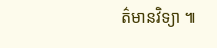ត៌មានវិទ្យា ៕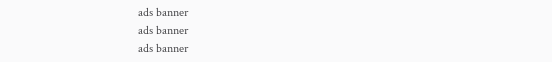ads banner
ads banner
ads banner